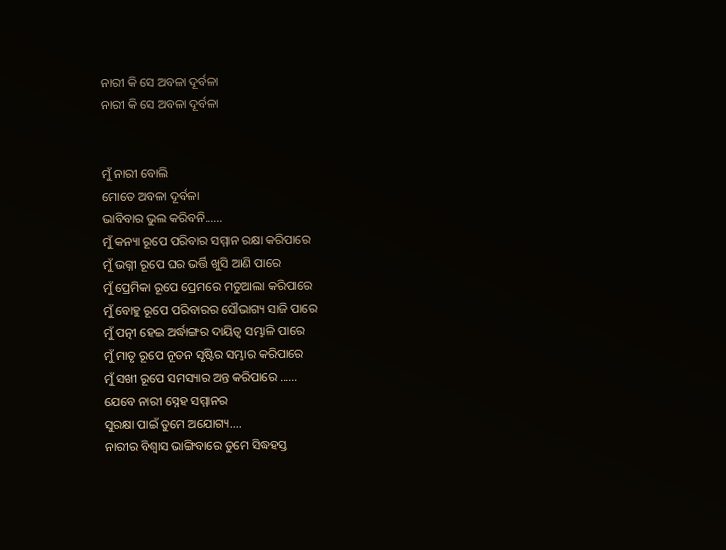ନାରୀ କି ସେ ଅବଳା ଦୂର୍ବଳା
ନାରୀ କି ସେ ଅବଳା ଦୂର୍ବଳା


ମୁଁ ନାରୀ ବୋଲି
ମୋତେ ଅବଳା ଦୂର୍ବଳା
ଭାବିବାର ଭୁଲ କରିବନି......
ମୁଁ କନ୍ୟା ରୂପେ ପରିବାର ସମ୍ମାନ ରକ୍ଷା କରିପାରେ
ମୁଁ ଭଗ୍ନୀ ରୂପେ ଘର ଭର୍ତ୍ତି ଖୁସି ଆଣି ପାରେ
ମୁଁ ପ୍ରେମିକା ରୂପେ ପ୍ରେମରେ ମତୁଆଲା କରିପାରେ
ମୁଁ ବୋହୁ ରୂପେ ପରିବାରର ସୌଭାଗ୍ୟ ସାଜି ପାରେ
ମୁଁ ପତ୍ନୀ ହେଇ ଅର୍ଦ୍ଧାଙ୍ଗର ଦାୟିତ୍ଵ ସମ୍ଭାଳି ପାରେ
ମୁଁ ମାତୃ ରୂପେ ନୂତନ ସୃଷ୍ଟିର ସମ୍ଭାର କରିପାରେ
ମୁଁ ସଖୀ ରୂପେ ସମସ୍ୟାର ଅନ୍ତ କରିପାରେ ......
ଯେବେ ନାରୀ ସ୍ନେହ ସମ୍ମାନର
ସୁରକ୍ଷା ପାଇଁ ତୁମେ ଅଯୋଗ୍ୟ....
ନାରୀର ବିଶ୍ୱାସ ଭାଙ୍ଗିବାରେ ତୁମେ ସିଦ୍ଧହସ୍ତ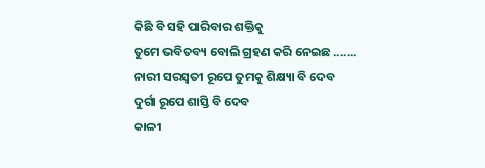କିଛି ବି ସହି ପାରିବାର ଶକ୍ତିକୁ
ତୁମେ ଭବିତବ୍ୟ ବୋଲି ଗ୍ରହଣ କରି ନେଇଛ .......
ନାରୀ ସରସ୍ଵତୀ ରୂପେ ତୁମକୁ ଶିକ୍ଷ୍ୟା ବି ଦେବ
ଦୁର୍ଗା ରୂପେ ଶାସ୍ତି ବି ଦେବ
କାଳୀ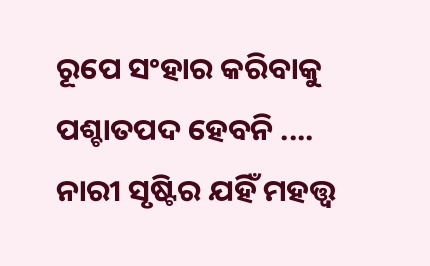ରୂପେ ସଂହାର କରିବାକୁ ପଶ୍ଚାତପଦ ହେବନି ....
ନାରୀ ସୃଷ୍ଟିର ଯହିଁ ମହତ୍ତ୍ୱ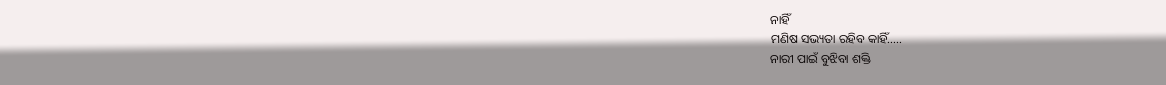ନାହିଁ
ମଣିଷ ସଭ୍ୟତା ରହିବ କାହିଁ.....
ନାରୀ ପାଇଁ ବୁଝିବା ଶକ୍ତି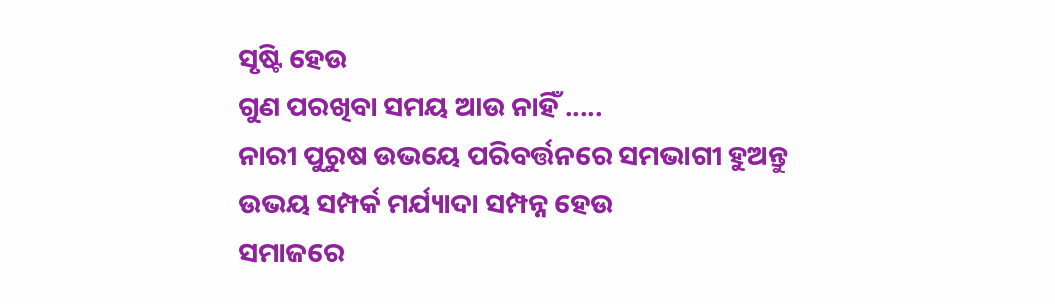ସୃଷ୍ଟି ହେଉ
ଗୁଣ ପରଖିବା ସମୟ ଆଉ ନାହିଁ .....
ନାରୀ ପୁରୁଷ ଉଭୟେ ପରିବର୍ତ୍ତନରେ ସମଭାଗୀ ହୁଅନ୍ତୁ
ଉଭୟ ସମ୍ପର୍କ ମର୍ଯ୍ୟାଦା ସମ୍ପନ୍ନ ହେଉ
ସମାଜରେ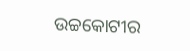ଉଚ୍ଚକୋଟୀର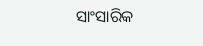ସାଂସାରିକ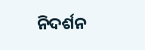ନିଦର୍ଶନ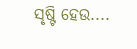ସୃଷ୍ଟି ହେଉ....